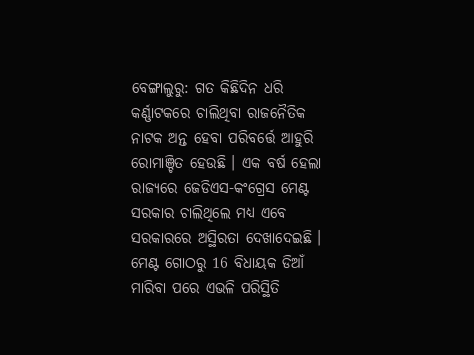ବେଙ୍ଗାଲୁରୁ: ଗତ କିଛିଦିନ ଧରି କର୍ଣ୍ଣାଟକରେ ଚାଲିଥିବା ରାଜନୈତିକ ନାଟକ ଅନ୍ତ ହେବା ପରିବର୍ତ୍ତେ ଆହୁରି ରୋମାଞ୍ଚିତ ହେଉଛି । ଏକ ବର୍ଷ ହେଲା ରାଜ୍ୟରେ ଜେଡିଏସ-କଂଗ୍ରେସ ମେଣ୍ଟ ସରକାର ଚାଲିଥିଲେ ମଧ୍ୟ ଏବେ ସରକାରରେ ଅସ୍ଥିରତା ଦେଖାଦେଇଛି । ମେଣ୍ଟ ଗୋଠରୁ 16 ବିଧାୟକ ଡିଆଁ ମାରିବା ପରେ ଏଭଳି ପରିସ୍ଥିତି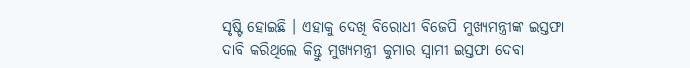ସୃଷ୍ଟି ହୋଇଛି । ଏହାକୁ ଦେଖି ବିରୋଧୀ ବିଜେପି ମୁଖ୍ୟମନ୍ତ୍ରୀଙ୍କ ଇସ୍ତଫା ଦାବି କରିଥିଲେ କିନ୍ତୁ ମୁଖ୍ୟମନ୍ତ୍ରୀ କୁମାର ସ୍ବାମୀ ଇସ୍ତଫା ଦେବା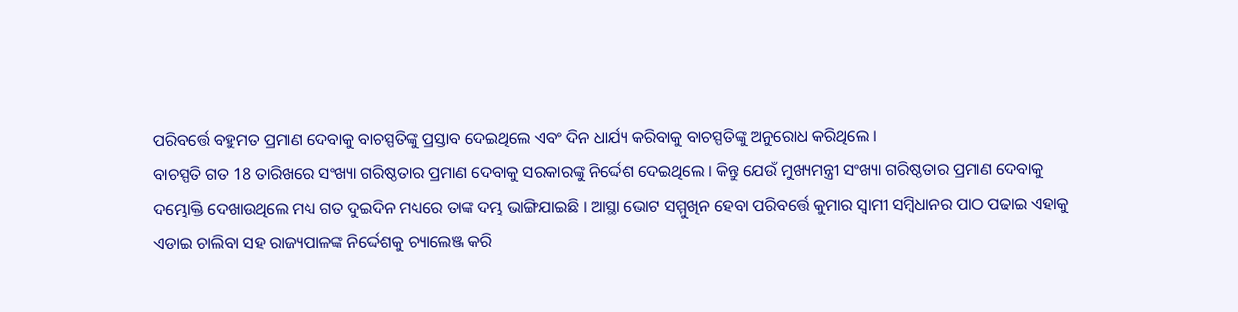ପରିବର୍ତ୍ତେ ବହୁମତ ପ୍ରମାଣ ଦେବାକୁ ବାଚସ୍ପତିଙ୍କୁ ପ୍ରସ୍ତାବ ଦେଇଥିଲେ ଏବଂ ଦିନ ଧାର୍ଯ୍ୟ କରିବାକୁ ବାଚସ୍ପତିଙ୍କୁ ଅନୁରୋଧ କରିଥିଲେ ।
ବାଚସ୍ପତି ଗତ 18 ତାରିଖରେ ସଂଖ୍ୟା ଗରିଷ୍ଠତାର ପ୍ରମାଣ ଦେବାକୁ ସରକାରଙ୍କୁ ନିର୍ଦ୍ଦେଶ ଦେଇଥିଲେ । କିନ୍ତୁ ଯେଉଁ ମୁଖ୍ୟମନ୍ତ୍ରୀ ସଂଖ୍ୟା ଗରିଷ୍ଠତାର ପ୍ରମାଣ ଦେବାକୁ ଦମ୍ଭୋକ୍ତି ଦେଖାଉଥିଲେ ମଧ୍ୟ ଗତ ଦୁଇଦିନ ମଧ୍ୟରେ ତାଙ୍କ ଦମ୍ଭ ଭାଙ୍ଗିଯାଇଛି । ଆସ୍ଥା ଭୋଟ ସମ୍ମୁଖିନ ହେବା ପରିବର୍ତ୍ତେ କୁମାର ସ୍ବାମୀ ସମ୍ବିଧାନର ପାଠ ପଢାଇ ଏହାକୁ ଏଡାଇ ଚାଲିବା ସହ ରାଜ୍ୟପାଳଙ୍କ ନିର୍ଦ୍ଦେଶକୁ ଚ୍ୟାଲେଞ୍ଜ କରି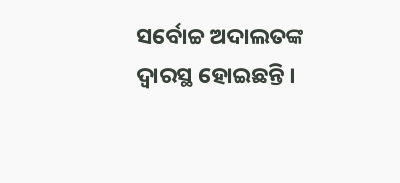ସର୍ବୋଚ୍ଚ ଅଦାଲତଙ୍କ ଦ୍ବାରସ୍ଥ ହୋଇଛନ୍ତି ।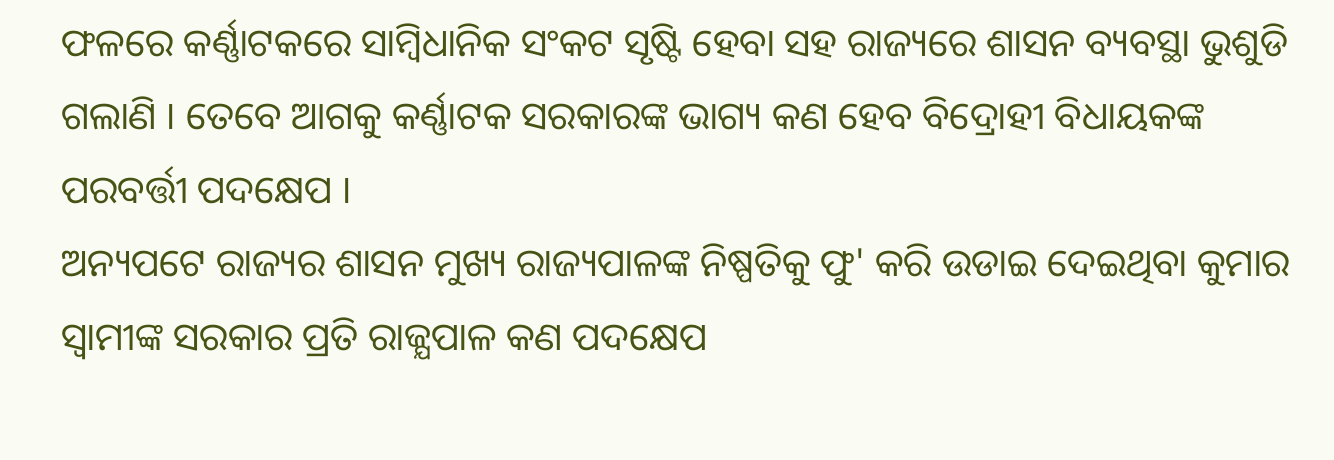ଫଳରେ କର୍ଣ୍ଣାଟକରେ ସାମ୍ବିଧାନିକ ସଂକଟ ସୃଷ୍ଟି ହେବା ସହ ରାଜ୍ୟରେ ଶାସନ ବ୍ୟବସ୍ଥା ଭୁଶୁଡି ଗଲାଣି । ତେବେ ଆଗକୁ କର୍ଣ୍ଣାଟକ ସରକାରଙ୍କ ଭାଗ୍ୟ କଣ ହେବ ବିଦ୍ରୋହୀ ବିଧାୟକଙ୍କ ପରବର୍ତ୍ତୀ ପଦକ୍ଷେପ ।
ଅନ୍ୟପଟେ ରାଜ୍ୟର ଶାସନ ମୁଖ୍ୟ ରାଜ୍ୟପାଳଙ୍କ ନିଷ୍ପତିକୁ ଫୁ' କରି ଉଡାଇ ଦେଇଥିବା କୁମାର ସ୍ବାମୀଙ୍କ ସରକାର ପ୍ରତି ରାଜ୍ଯପାଳ କଣ ପଦକ୍ଷେପ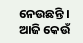ନେଉଛନ୍ତି । ଆଜି କେଉଁ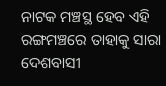ନାଟକ ମଞ୍ଚସ୍ଥ ହେବ ଏହି ରଙ୍ଗମଞ୍ଚରେ ତାହାକୁ ସାରା ଦେଶବାସୀ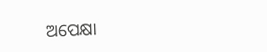ଅପେକ୍ଷା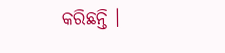କରିଛନ୍ତି ।